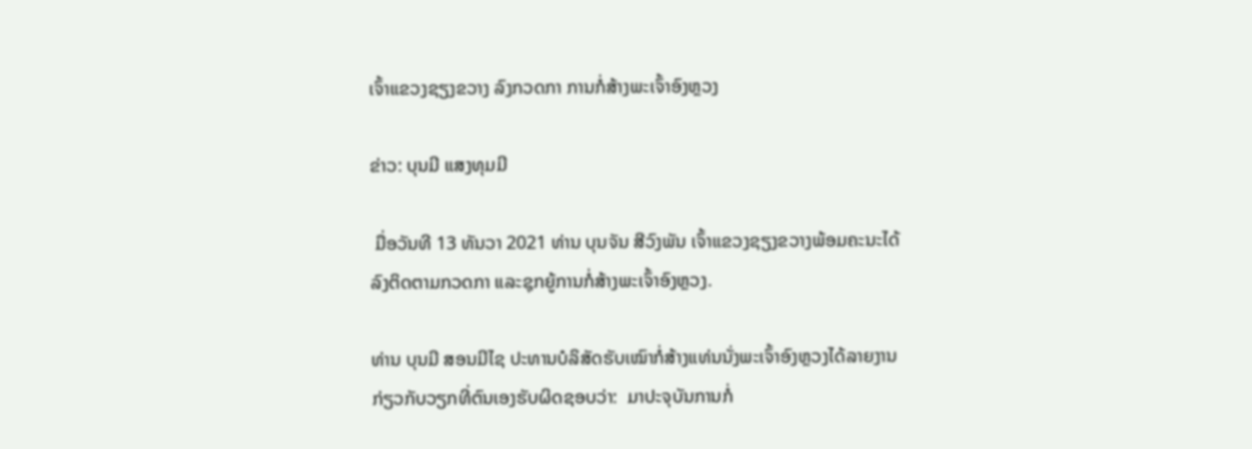ເຈົ້າແຂວງຊຽງຂວາງ ລົງກວດກາ ການກໍ່ສ້າງພະເຈົ້າອົງຫຼວງ

ຂ່າວ: ບຸນມີ ແສງທຸມມີ

 ມື່ອວັນທີ 13 ທັນວາ 2021 ທ່ານ ບຸນຈັນ ສີວົງພັນ ເຈົ້າແຂວງຊຽງຂວາງພ້ອມຄະນະໄດ້ລົງຕິດຕາມກວດກາ ແລະຊຸກຍູ້ການກໍ່ສ້າງພະເຈົ້າອົງຫຼວງ.

ທ່ານ ບຸນມີ ສອນມີໄຊ ປະທານບໍລິສັດຮັບເໝົາກໍ່ສ້າງແທ່ນນັ່ງພະເຈົ້າອົງຫຼວງໄດ້ລາຍງານກ່ຽວກັບວຽກທີ່ຕົນເອງຮັບຜິດຊອບວ່າ:  ມາປະຈຸບັນການກໍ່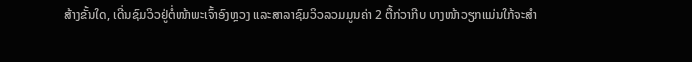ສ້າງຂັ້ນໃດ, ເດີ່ນຊົມວິວຢູ່ຕໍ່ໜ້າພະເຈົ້າອົງຫຼວງ ແລະສາລາຊົມວິວລວມມູນຄ່າ 2 ຕື້ກ່ວາກີບ ບາງໜ້າວຽກແມ່ນໃກ້ຈະສຳ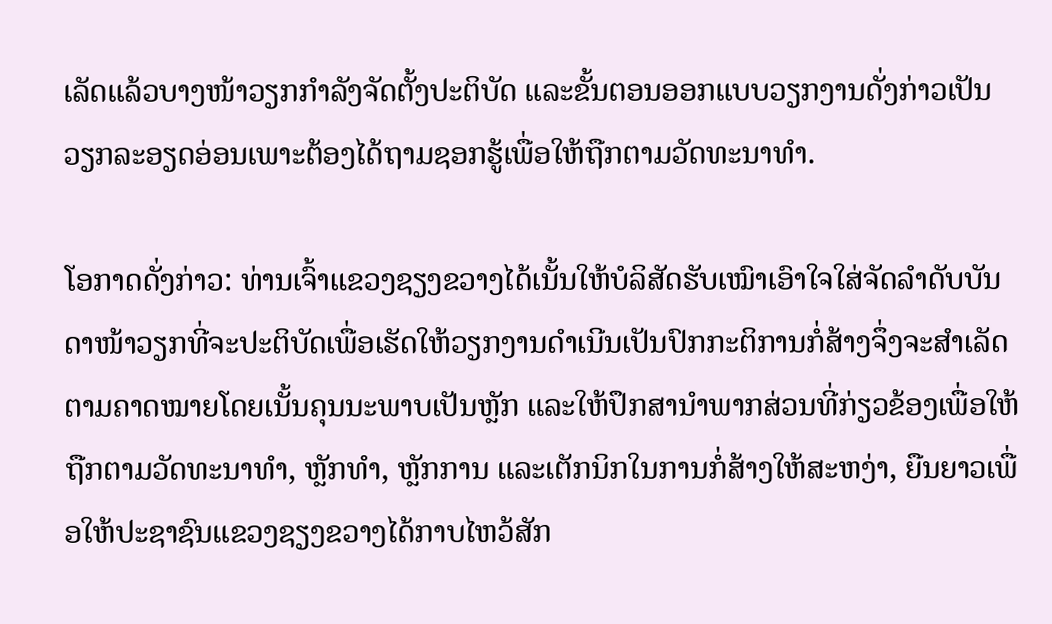ເລັດແລ້ວບາງໜ້າວຽກກຳລັງຈັດຕັ້ງປະຕິບັດ ແລະຂັ້ນຕອນອອກແບບວຽກງານດັ່ງກ່າວເປັນວຽກລະອຽດອ່ອນເພາະຕ້ອງໄດ້ຖາມຊອກຮູ້ເພື່ອໃຫ້ຖືກຕາມວັດທະນາທຳ.

ໂອກາດດັ່ງກ່າວ: ທ່ານເຈົ້າແຂວງຊຽງຂວາງໄດ້ເນັ້ນໃຫ້ບໍລິສັດຮັບເໝົາເອົາໃຈໃສ່ຈັດລຳດັບບັນດາໜ້າວຽກທີ່ຈະປະຕິບັດເພື່ອເຮັດໃຫ້ວຽກງານດຳເນີນເປັນປົກກະຕິການກໍ່ສ້າງຈຶ່ງຈະສຳເລັດຕາມຄາດໝາຍໂດຍເນັ້ນຄຸນນະພາບເປັນຫຼັກ ແລະໃຫ້ປຶກສານຳພາກສ່ວນທີ່ກ່ຽວຂ້ອງເພື່ອໃຫ້ຖືກຕາມວັດທະນາທຳ, ຫຼັກທຳ, ຫຼັກການ ແລະເຕັກນິກໃນການກໍ່ສ້າງໃຫ້ສະຫງ່າ, ຍືນຍາວເພື່ອໃຫ້ປະຊາຊົນແຂວງຊຽງຂວາງໄດ້ກາບໄຫວ້ສັກ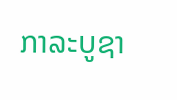ກາລະບູຊາ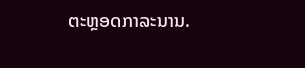ຕະຫຼອດກາລະນານ.